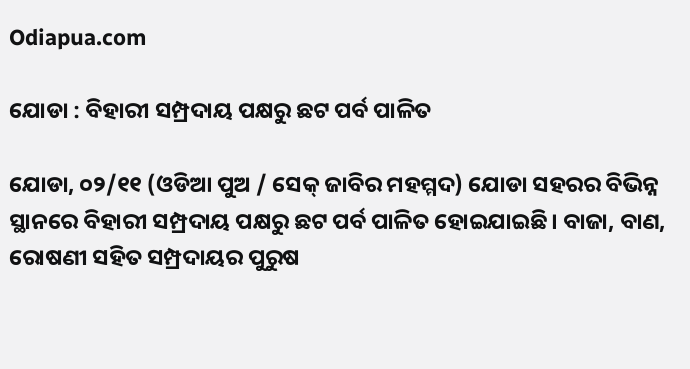Odiapua.com

ଯୋଡା : ବିହାରୀ ସମ୍ପ୍ରଦାୟ ପକ୍ଷରୁ ଛଟ ପର୍ବ ପାଳିତ

ଯୋଡା, ୦୨/୧୧ (ଓଡିଆ ପୁଅ / ସେକ୍ ଜାବିର ମହମ୍ମଦ) ଯୋଡା ସହରର ବିଭିନ୍ନ ସ୍ଥାନରେ ବିହାରୀ ସମ୍ପ୍ରଦାୟ ପକ୍ଷରୁ ଛଟ ପର୍ବ ପାଳିତ ହୋଇଯାଇଛି। ବାଜା, ବାଣ, ରୋଷଣୀ ସହିତ ସମ୍ପ୍ରଦାୟର ପୁରୁଷ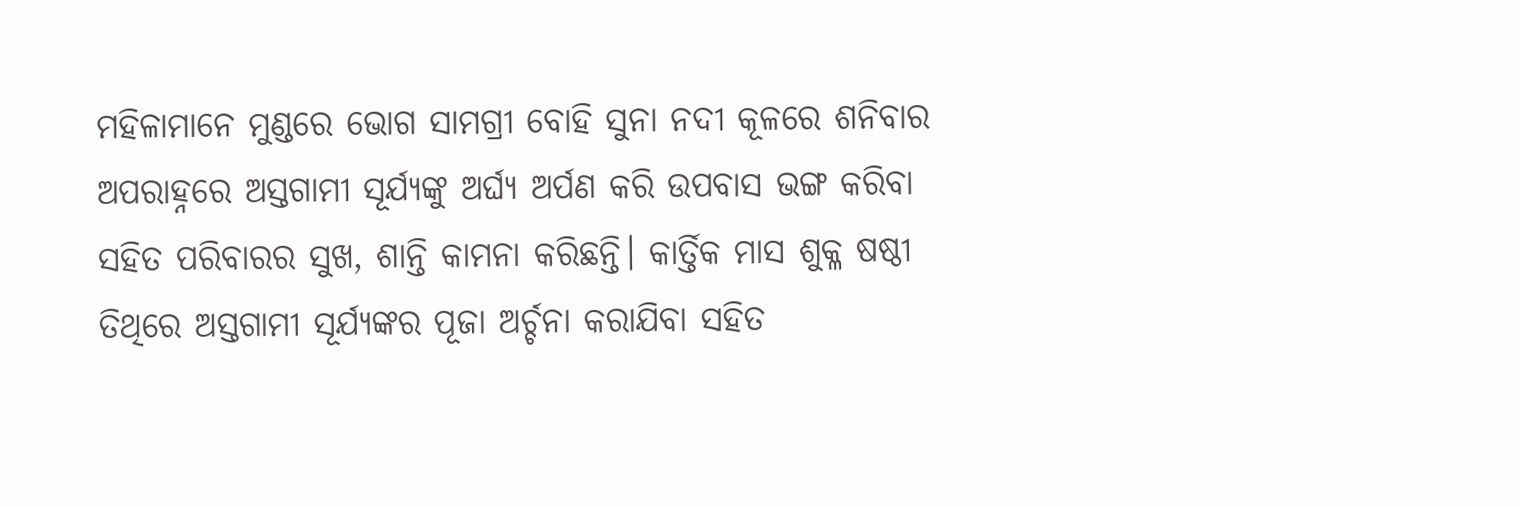ମହିଳାମାନେ ମୁଣ୍ଡରେ ଭୋଗ ସାମଗ୍ରୀ ବୋହି ସୁନା ନଦୀ କୂଳରେ ଶନିବାର ଅପରାହ୍ନରେ ଅସ୍ତଗାମୀ ସୂର୍ଯ୍ୟଙ୍କୁ ଅର୍ଘ୍ୟ ଅର୍ପଣ କରି ଉପବାସ ଭଙ୍ଗ କରିବା ସହିତ ପରିବାରର ସୁଖ, ଶାନ୍ତି କାମନା କରିଛନ୍ତି। କାର୍ତ୍ତିକ ମାସ ଶୁକ୍ଳ ଷଷ୍ଠୀ ତିଥିରେ ଅସ୍ତଗାମୀ ସୂର୍ଯ୍ୟଙ୍କର ପୂଜା ଅର୍ଚ୍ଚନା କରାଯିବା ସହିତ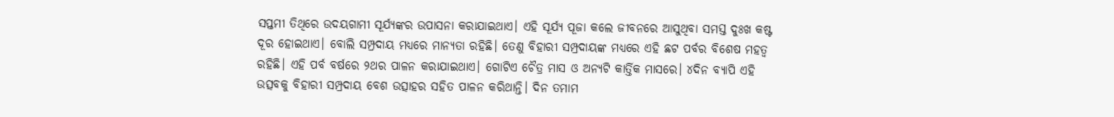ସପ୍ତମୀ ତିଥିରେ ଉଦୟଗାମୀ ସୂର୍ଯ୍ୟଙ୍କର ଉପାସନା କରାଯାଇଥାଏ। ଏହି ସୂର୍ଯ୍ୟ ପୂଜା କଲେ ଜୀବନରେ ଆସୁଥିବା ସମସ୍ତ ଦୁଃଖ କଷ୍ଟ ଦୂର ହୋଇଥାଏ। ବୋଲି ସମ୍ପ୍ରଦାୟ ମଧ୍ୟରେ ମାନ୍ୟତା ରହିଛି। ତେଣୁ ବିହାରୀ ସମ୍ପ୍ରଦାୟଙ୍କ ମଧ୍ୟରେ ଏହି ଛଟ ପର୍ବର ବିଶେଷ ମହତ୍ୱ ରହିଛି। ଏହି ପର୍ବ ବର୍ଷରେ ୨ଥର ପାଳନ କରାଯାଇଥାଏ। ଗୋଟିଏ ଚୈତ୍ର ମାସ ଓ ଅନ୍ୟଟି କାର୍ତ୍ତିକ ମାସରେ। ୪ଦିନ ବ୍ୟାପି ଏହି ଉତ୍ସବକୁ ବିହାରୀ ସମ୍ପ୍ରଦାୟ ବେଶ ଉତ୍ସାହର ସହିତ ପାଳନ କରିଥାନ୍ତି। ଦିନ ତମାମ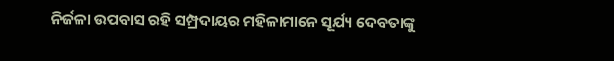ନିର୍ଜଳା ଉପବାସ ରହି ସମ୍ପ୍ରଦାୟର ମହିଳାମାନେ ସୂର୍ଯ୍ୟ ଦେବତାଙ୍କୁ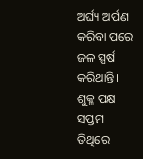ଅର୍ଘ୍ୟ ଅର୍ପଣ କରିବା ପରେ ଜଳ ସ୍ପର୍ଷ କରିଥାନ୍ତି। ଶୁକ୍ଳ ପକ୍ଷ ସପ୍ତମ ତିଥିରେ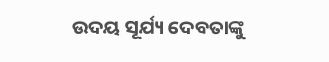ଉଦୟ ସୂର୍ଯ୍ୟ ଦେବତାଙ୍କୁ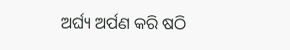ଅର୍ଘ୍ୟ ଅର୍ପଣ କରି ଷଠି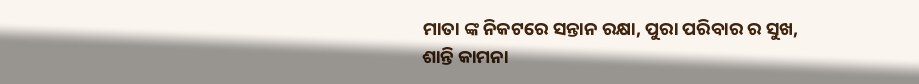ମାତା ଙ୍କ ନିକଟରେ ସନ୍ତାନ ରକ୍ଷା, ପୁରା ପରିବାର ର ସୁଖ, ଶାନ୍ତି କାମନା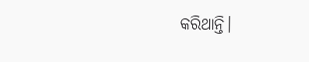କରିଥାନ୍ତି।